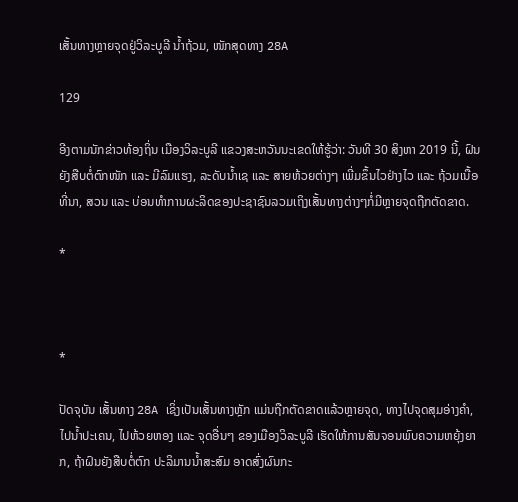ເສັ້ນທາງຫຼາຍຈຸດຢູ່ວິລະບູລີ ນໍ້າຖ້ວມ, ໜັກສຸດທາງ 28A

129

ອີງຕາມນັກຂ່າວທ້ອງຖິ່ນ ເມືອງວິລະບູລີ ແຂວງສະຫວັນນະເຂດໃຫ້ຮູ້ວ່າ: ວັນທີ 30 ສິງຫາ 2019 ນີ້, ຝົນຍັງສືບຕໍ່ຕົກໜັກ ແລະ ມີລົມແຮງ, ລະດັບນ້ຳເຊ ແລະ ສາຍຫ້ວຍຕ່າງໆ ເພີ່ມຂຶ້ນໄວຢ່າງໄວ ແລະ ຖ້ວມເນື້ອທີ່ນາ, ສວນ ແລະ ບ່ອນທຳການຜະລິດຂອງປະຊາຊົນລວມເຖິງເສັ້ນທາງຕ່າງໆກໍ່ມີຫຼາຍຈຸດຖືກຕັດຂາດ.

*



*

ປັດຈຸບັນ ເສັ້ນທາງ 28A ເຊິ່ງເປັນເສັ້ນທາງຫຼັກ ແມ່ນຖືກຕັດຂາດແລ້ວຫຼາຍຈຸດ, ທາງໄປຈຸດສຸມອ່າງຄຳ, ໄປນ້ຳປະເຄນ, ໄປຫ້ວຍຫອງ ແລະ ຈຸດອື່ນໆ ຂອງເມືອງວິລະບູລີ ເຮັດໃຫ້ການສັນຈອນພົບຄວາມຫຍຸ້ງຍາກ, ຖ້າຝົນຍັງສືບຕໍ່ຕົກ ປະລິມານນໍ້າສະສົມ ອາດສົ່ງຜົນກະ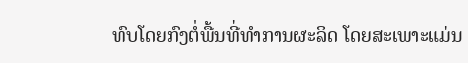ທົບໂດຍກົງຕໍ່ພື້ນທີ່ທຳການຜະລິດ ໂດຍສະເພາະແມ່ນ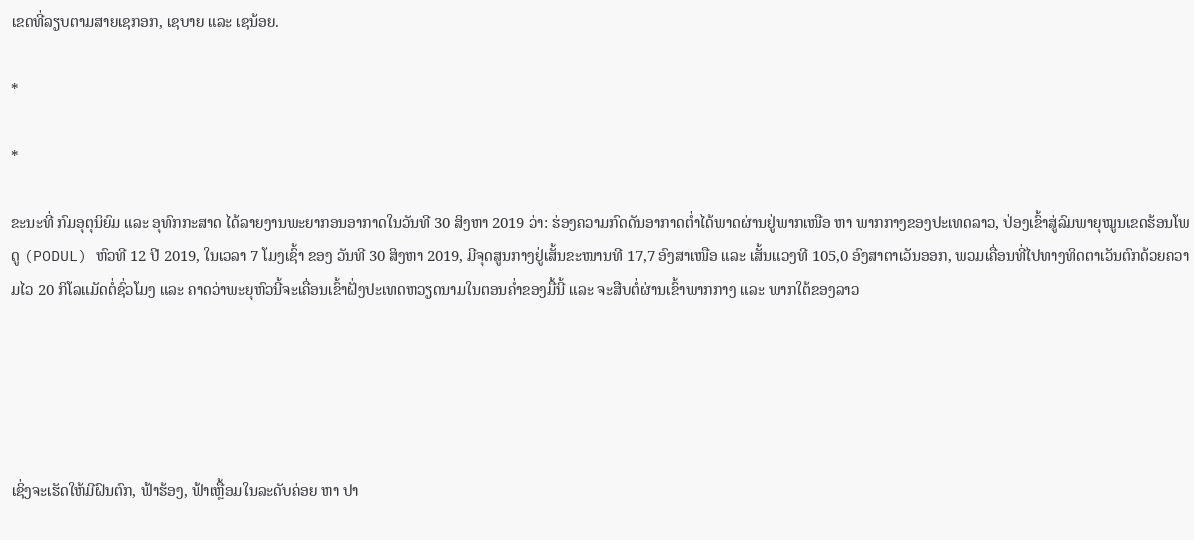ເຂດທີ່ລຽບຕາມສາຍເຊກອກ, ເຊບາຍ ແລະ ເຊນ້ອຍ.

*

*

ຂະນະທີ່ ກົມອຸຕຸນິຍົມ ແລະ ອຸທົກກະສາດ ໄດ້ລາຍງານພະຍາກອນອາກາດໃນວັນທີ 30 ສິງຫາ 2019 ວ່າ: ຮ່ອງຄວາມກົດດັນອາກາດຕໍ່າໄດ້ພາດຜ່ານຢູ່ພາກເໜືອ ຫາ ພາກກາງຂອງປະເທດລາວ, ປ່ອງເຂົ້າສູ່ລົມພາຍຸໝູນເຂດຮ້ອນໂພດູ (PODUL) ຫົວທີ 12 ປີ 2019, ໃນເວລາ 7 ໂມງເຊົ້າ ຂອງ ວັນທີ 30 ສິງຫາ 2019, ມີຈຸດສູນກາງຢູ່ເສັ້ນຂະໜານທີ 17,7 ອົງສາເໜືອ ແລະ ເສັ້ນແວງທີ 105,0 ອົງສາຕາເວັນອອກ, ພວມເຄື່ອນທີ່ໄປທາງທິດຕາເວັນຕົກດ້ວຍຄວາມໄວ 20 ກິໂລແມັດຕໍ່ຊົ່ວໂມງ ແລະ ຄາດວ່າພະຍຸຫົວນີ້ຈະເຄື່ອນເຂົ້າຝັ່ງປະເທດຫວຽດນາມໃນຕອນຄໍ່າຂອງມື້ນີ້ ແລະ ຈະສືບຕໍ່ຜ່ານເຂົ້າພາກກາງ ແລະ ພາກໃຕ້ຂອງລາວ





ເຊິ່ງຈະເຮັດໃຫ້ມີຝົນຕົກ, ຟ້າຮ້ອງ, ຟ້າເຫຼື້ອມໃນລະດັບຄ່ອຍ ຫາ ປາ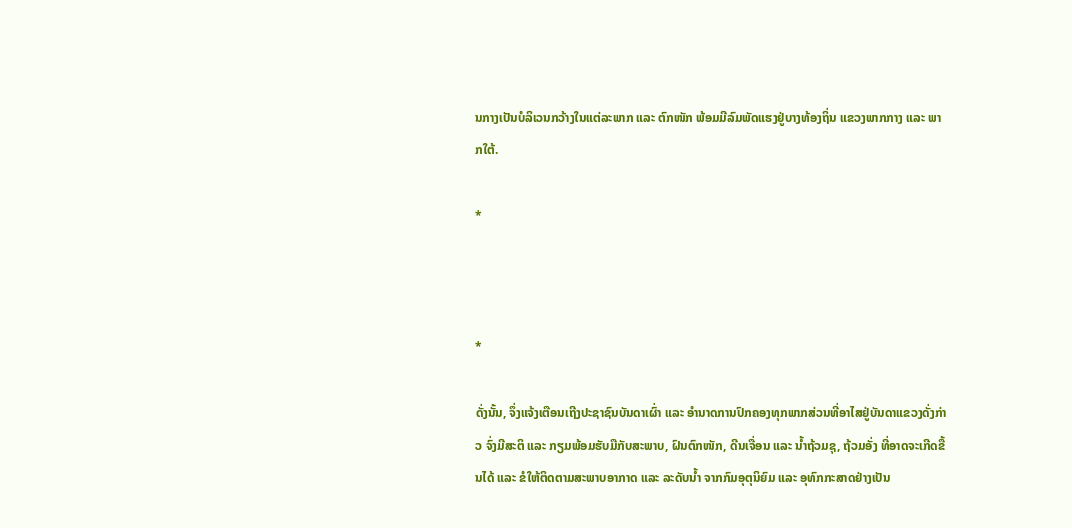ນກາງເປັນບໍລິເວນກວ້າງໃນແຕ່ລະພາກ ແລະ ຕົກໜັກ ພ້ອມມີລົມພັດແຮງຢູ່ບາງທ້ອງຖິ່ນ ແຂວງພາກກາງ ແລະ ພາກໃຕ້.

*



*

ດັ່ງນັ້ນ, ຈຶ່ງແຈ້ງເຕືອນເຖີງປະຊາຊົນບັນດາເຜົ່າ ແລະ ອຳນາດການປົກຄອງທຸກພາກສ່ວນທີ່ອາໄສຢູ່ບັນດາແຂວງດັ່ງກ່າວ ຈົ່ງມີສະຕິ ແລະ ກຽມພ້ອມຮັບມືກັບສະພາບ, ຝົນຕົກໜັກ, ດີນເຈື່ອນ ແລະ ນໍ້າຖ້ວມຊຸ, ຖ້ວມອັ່ງ ທີ່ອາດຈະເກີດຂື້ນໄດ້ ແລະ ຂໍໃຫ້ຕິດຕາມສະພາບອາກາດ ແລະ ລະດັບນໍ້າ ຈາກກົມອຸຕຸນິຍົມ ແລະ ອຸທົກກະສາດຢ່າງເປັນ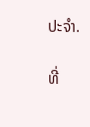ປະຈໍາ.

ທີ່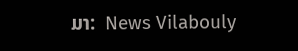ມາ:  News Vilabouly